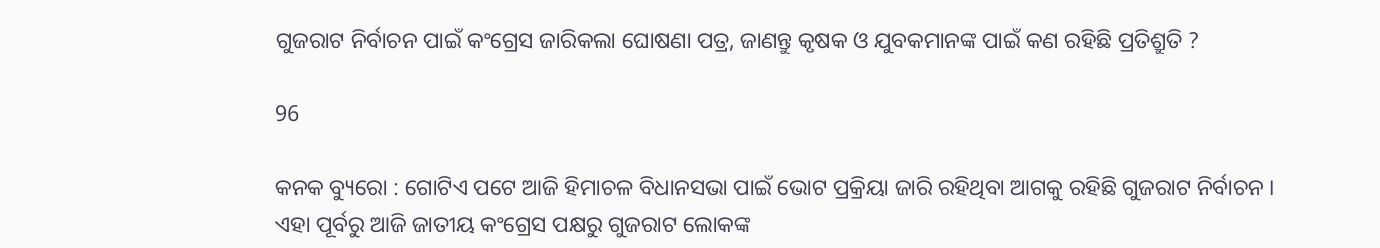ଗୁଜରାଟ ନିର୍ବାଚନ ପାଇଁ କଂଗ୍ରେସ ଜାରିକଲା ଘୋଷଣା ପତ୍ର, ଜାଣନ୍ତୁ କୃଷକ ଓ ଯୁବକମାନଙ୍କ ପାଇଁ କଣ ରହିଛି ପ୍ରତିଶ୍ରୁତି ?

96

କନକ ବ୍ୟୁରୋ : ଗୋଟିଏ ପଟେ ଆଜି ହିମାଚଳ ବିଧାନସଭା ପାଇଁ ଭୋଟ ପ୍ରକ୍ରିୟା ଜାରି ରହିଥିବା ଆଗକୁ ରହିଛି ଗୁଜରାଟ ନିର୍ବାଚନ । ଏହା ପୂର୍ବରୁ ଆଜି ଜାତୀୟ କଂଗ୍ରେସ ପକ୍ଷରୁ ଗୁଜରାଟ ଲୋକଙ୍କ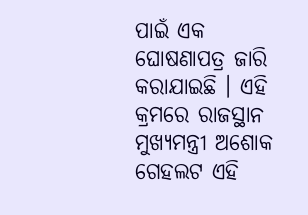ପାଇଁ ଏକ ଘୋଷଣାପତ୍ର ଜାରି କରାଯାଇଛି । ଏହି କ୍ରମରେ ରାଜସ୍ଥାନ ମୁଖ୍ୟମନ୍ତ୍ରୀ ଅଶୋକ ଗେହଲଟ ଏହି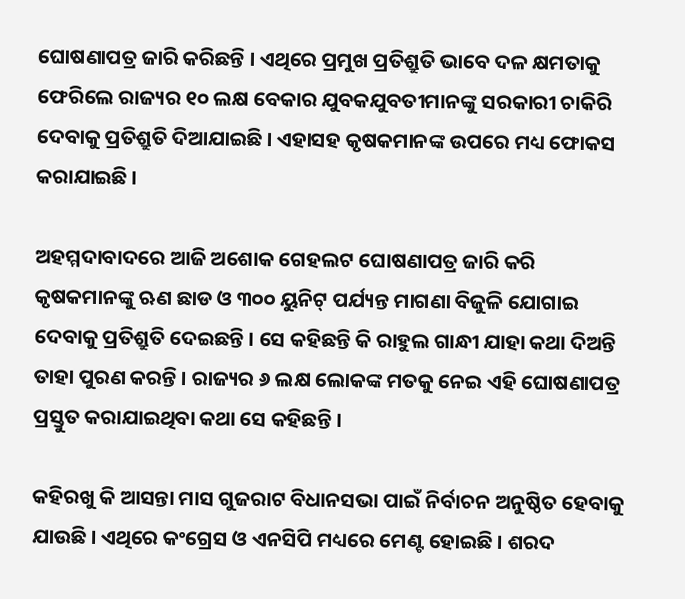ଘୋଷଣାପତ୍ର ଜାରି କରିଛନ୍ତି । ଏଥିରେ ପ୍ରମୁଖ ପ୍ରତିଶ୍ରୁତି ଭାବେ ଦଳ କ୍ଷମତାକୁ ଫେରିଲେ ରାଜ୍ୟର ୧୦ ଲକ୍ଷ ବେକାର ଯୁବକଯୁବତୀମାନଙ୍କୁ ସରକାରୀ ଚାକିରି ଦେବାକୁ ପ୍ରତିଶ୍ରୁତି ଦିଆଯାଇଛି । ଏହାସହ କୃଷକମାନଙ୍କ ଉପରେ ମଧ୍ୟ ଫୋକସ କରାଯାଇଛି ।

ଅହମ୍ମଦାବାଦରେ ଆଜି ଅଶୋକ ଗେହଲଟ ଘୋଷଣାପତ୍ର ଜାରି କରି କୃଷକମାନଙ୍କୁ ଋଣ ଛାଡ ଓ ୩୦୦ ୟୁନିଟ୍ ପର୍ଯ୍ୟନ୍ତ ମାଗଣା ବିଜୁଳି ଯୋଗାଇ ଦେବାକୁ ପ୍ରତିଶ୍ରୁତି ଦେଇଛନ୍ତି । ସେ କହିଛନ୍ତି କି ରାହୁଲ ଗାନ୍ଧୀ ଯାହା କଥା ଦିଅନ୍ତି ତାହା ପୁରଣ କରନ୍ତି । ରାଜ୍ୟର ୬ ଲକ୍ଷ ଲୋକଙ୍କ ମତକୁ ନେଇ ଏହି ଘୋଷଣାପତ୍ର ପ୍ରସ୍ତୁତ କରାଯାଇଥିବା କଥା ସେ କହିଛନ୍ତି ।

କହିରଖୁ କି ଆସନ୍ତା ମାସ ଗୁଜରାଟ ବିଧାନସଭା ପାଇଁ ନିର୍ବାଚନ ଅନୁଷ୍ଠିତ ହେବାକୁ ଯାଉଛି । ଏଥିରେ କଂଗ୍ରେସ ଓ ଏନସିପି ମଧ୍ୟରେ ମେଣ୍ଟ ହୋଇଛି । ଶରଦ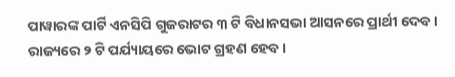ପାୱାରଙ୍କ ପାର୍ଟି ଏନସିପି ଗୁଜରାଟର ୩ ଟି ବିଧାନସଭା ଆସନରେ ପ୍ରାର୍ଥୀ ଦେବ । ରାଜ୍ୟରେ ୨ ଟି ପର୍ଯ୍ୟାୟରେ ଭୋଟ ଗ୍ରହଣ ହେବ ।